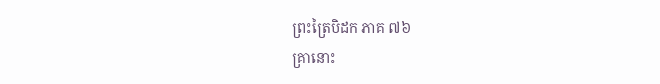ព្រះត្រៃបិដក ភាគ ៧៦
គ្រានោះ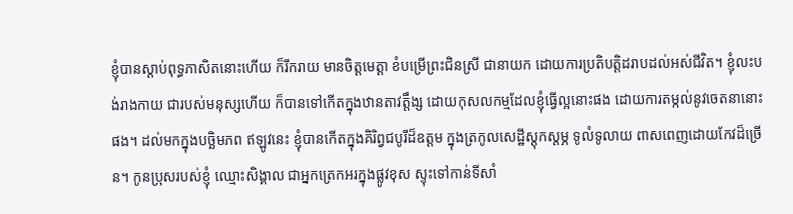ខ្ញុំបានស្ដាប់ពុទ្ធភាសិតនោះហើយ ក៏រីករាយ មានចិត្តមេត្តា ខំបម្រើព្រះជិនស្រី ជានាយក ដោយការប្រតិបត្តិដរាបដល់អស់ជីវិត។ ខ្ញុំលះបង់រាងកាយ ជារបស់មនុស្សហើយ ក៏បានទៅកើតក្នុងឋានតាវត្តឹង្ស ដោយកុសលកម្មដែលខ្ញុំធ្វើល្អនោះផង ដោយការតម្កល់នូវចេតនានោះផង។ ដល់មកក្នុងបច្ឆិមភព ឥឡូវនេះ ខ្ញុំបានកើតក្នុងគិរិព្វជបូរីដ៏ឧត្ដម ក្នុងត្រកូលសេដ្ឋីស្ដុកស្ដម្ភ ទូលំទូលាយ ពាសពេញដោយកែវដ៏ច្រើន។ កូនប្រុសរបស់ខ្ញុំ ឈ្មោះសិង្គាល ជាអ្នកត្រេកអរក្នុងផ្លូវខុស ស្ទុះទៅកាន់ទីសាំ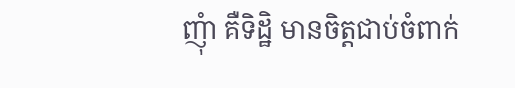ញុំា គឺទិដ្ឋិ មានចិត្តជាប់ចំពាក់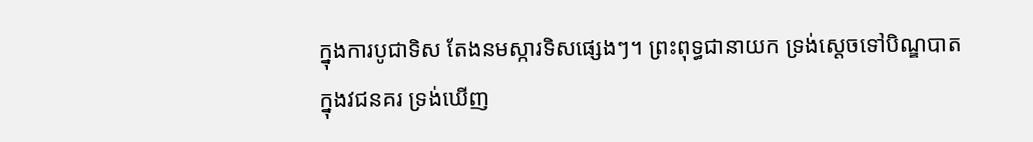ក្នុងការបូជាទិស តែងនមស្ការទិសផ្សេងៗ។ ព្រះពុទ្ធជានាយក ទ្រង់ស្ដេចទៅបិណ្ឌបាតក្នុងវជនគរ ទ្រង់ឃើញ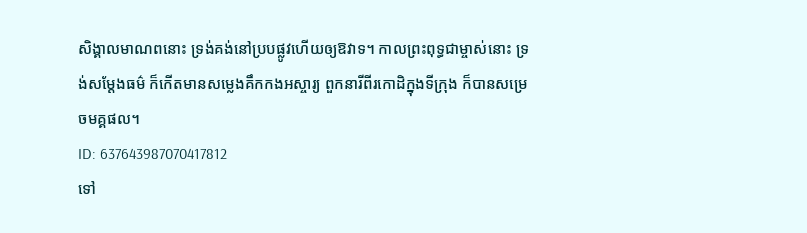សិង្គាលមាណពនោះ ទ្រង់គង់នៅប្របផ្លូវហើយឲ្យឱវាទ។ កាលព្រះពុទ្ធជាម្ចាស់នោះ ទ្រង់សម្ដែងធម៌ ក៏កើតមានសម្លេងគឹកកងអស្ចារ្យ ពួកនារីពីរកោដិក្នុងទីក្រុង ក៏បានសម្រេចមគ្គផល។
ID: 637643987070417812
ទៅ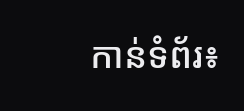កាន់ទំព័រ៖